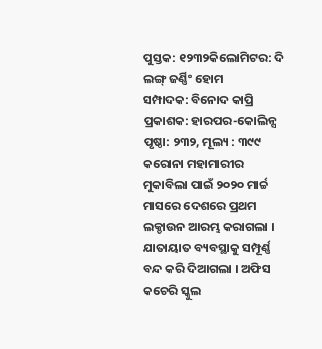ପୁସ୍ତକ: ୧୨୩୨କିଲୋମିଟର: ଦି ଲଙ୍ଗ୍ ଜର୍ଣ୍ଣିଂ ହୋମ
ସମ୍ପାଦକ: ବିନୋଦ କାପ୍ରି
ପ୍ରକାଶକ: ହାରପର-କୋଲିନ୍ସ
ପୃଷ୍ଠା: ୨୩୨, ମୂଲ୍ୟ : ୩୯୯
କରୋନା ମହାମାରୀର ମୁକାବିଲା ପାଇଁ ୨୦୨୦ ମାର୍ଚ୍ଚ ମାସରେ ଦେଶରେ ପ୍ରଥମ ଲକ୍ଡାଉନ ଆରମ୍ଭ କରାଗଲା । ଯାତାୟାତ ବ୍ୟବସ୍ଥାକୁ ସମ୍ପୂର୍ଣ୍ଣ ବନ୍ଦ କରି ଦିଆଗଲା । ଅଫିସ କଚେରି ସ୍କୁଲ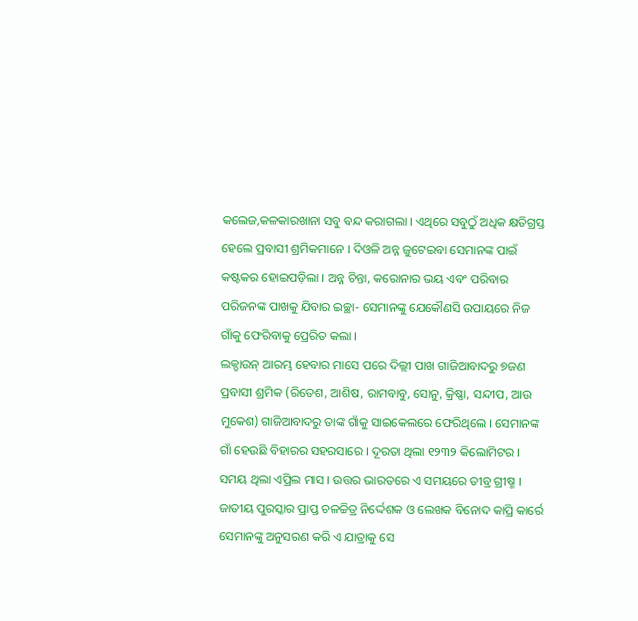କଲେଜ,କଳକାରଖାନା ସବୁ ବନ୍ଦ କରାଗଲା । ଏଥିରେ ସବୁଠୁଁ ଅଧିକ କ୍ଷତିଗ୍ରସ୍ତ ହେଲେ ପ୍ରବାସୀ ଶ୍ରମିକମାନେ । ଦିଓଳି ଅନ୍ନ ଜୁଟେଇବା ସେମାନଙ୍କ ପାଇଁ କଷ୍ଟକର ହୋଇପଡ଼ିଲା । ଅନ୍ନ ଚିନ୍ତା, କରୋନାର ଭୟ ଏବଂ ପରିବାର ପରିଜନଙ୍କ ପାଖକୁ ଯିବାର ଇଚ୍ଛା- ସେମାନଙ୍କୁ ଯେକୌଣସି ଉପାୟରେ ନିଜ ଗାଁକୁ ଫେରିବାକୁ ପ୍ରେରିତ କଲା ।
ଲକ୍ଡାଉନ୍ ଆରମ୍ଭ ହେବାର ମାସେ ପରେ ଦିଲ୍ଲୀ ପାଖ ଗାଜିଆବାଦରୁ ୭ଜଣ ପ୍ରବାସୀ ଶ୍ରମିକ (ରିତେଶ, ଆଶିଷ, ରାମବାବୁ, ସୋନୁ, କ୍ରିଷ୍ଣା, ସନ୍ଦୀପ, ଆଉ ମୁକେଶ) ଗାଜିଆବାଦରୁ ତାଙ୍କ ଗାଁକୁ ସାଇକେଲରେ ଫେରିଥିଲେ । ସେମାନଙ୍କ ଗାଁ ହେଉଛି ବିହାରର ସହରସାରେ । ଦୂରତା ଥିଲା ୧୨୩୨ କିଲୋମିଟର । ସମୟ ଥିଲା ଏପ୍ରିଲ ମାସ । ଉତ୍ତର ଭାରତରେ ଏ ସମୟରେ ତୀବ୍ର ଗ୍ରୀଷ୍ମ ।
ଜାତୀୟ ପୁରସ୍କାର ପ୍ରାପ୍ତ ଚଳଚ୍ଚିତ୍ର ନିର୍ଦ୍ଦେଶକ ଓ ଲେଖକ ବିନୋଦ କାପ୍ରି କାର୍ରେ ସେମାନଙ୍କୁ ଅନୁସରଣ କରି ଏ ଯାତ୍ରାକୁ ସେ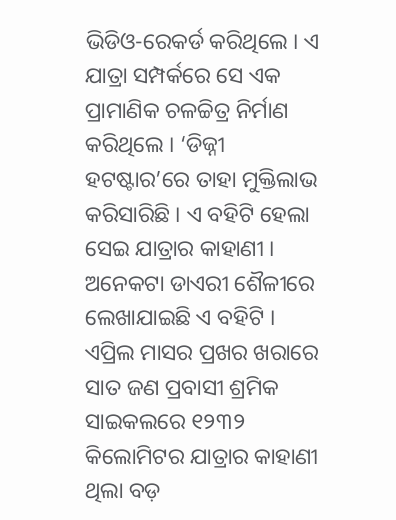ଭିଡିଓ-ରେକର୍ଡ କରିଥିଲେ । ଏ ଯାତ୍ରା ସମ୍ପର୍କରେ ସେ ଏକ ପ୍ରାମାଣିକ ଚଳଚ୍ଚିତ୍ର ନିର୍ମାଣ କରିଥିଲେ । ‘ଡିଜ୍ନୀ ହଟଷ୍ଟାର’ରେ ତାହା ମୁକ୍ତିଲାଭ କରିସାରିଛି । ଏ ବହିଟି ହେଲା ସେଇ ଯାତ୍ରାର କାହାଣୀ । ଅନେକଟା ଡାଏରୀ ଶୈଳୀରେ ଲେଖାଯାଇଛି ଏ ବହିଟି ।
ଏପ୍ରିଲ ମାସର ପ୍ରଖର ଖରାରେ ସାତ ଜଣ ପ୍ରବାସୀ ଶ୍ରମିକ ସାଇକଲରେ ୧୨୩୨ କିଲୋମିଟର ଯାତ୍ରାର କାହାଣୀ ଥିଲା ବଡ଼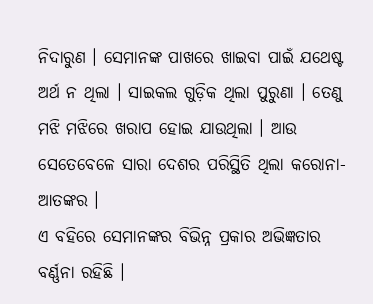ନିଦାରୁଣ । ସେମାନଙ୍କ ପାଖରେ ଖାଇବା ପାଇଁ ଯଥେଷ୍ଟ ଅର୍ଥ ନ ଥିଲା । ସାଇକଲ ଗୁଡ଼ିକ ଥିଲା ପୁରୁଣା । ତେଣୁ ମଝି ମଝିରେ ଖରାପ ହୋଇ ଯାଉଥିଲା । ଆଉ ସେତେବେଳେ ସାରା ଦେଶର ପରିସ୍ଥିତି ଥିଲା କରୋନା-ଆତଙ୍କର ।
ଏ ବହିରେ ସେମାନଙ୍କର ବିଭିନ୍ନ ପ୍ରକାର ଅଭିଜ୍ଞତାର ବର୍ଣ୍ଣନା ରହିଛି ।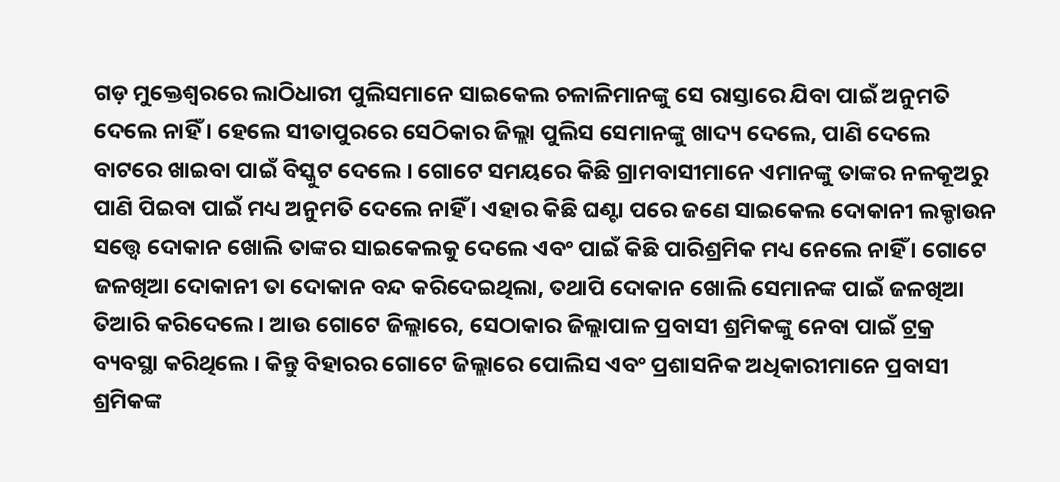ଗଡ଼ ମୁକ୍ତେଶ୍ୱରରେ ଲାଠିଧାରୀ ପୁଲିସମାନେ ସାଇକେଲ ଚଳାଳିମାନଙ୍କୁ ସେ ରାସ୍ତାରେ ଯିବା ପାଇଁ ଅନୁମତି ଦେଲେ ନାହିଁ । ହେଲେ ସୀତାପୁରରେ ସେଠିକାର ଜିଲ୍ଲା ପୁଲିସ ସେମାନଙ୍କୁ ଖାଦ୍ୟ ଦେଲେ, ପାଣି ଦେଲେ ବାଟରେ ଖାଇବା ପାଇଁ ବିସ୍କୁଟ ଦେଲେ । ଗୋଟେ ସମୟରେ କିଛି ଗ୍ରାମବାସୀମାନେ ଏମାନଙ୍କୁ ତାଙ୍କର ନଳକୂଅରୁ ପାଣି ପିଇବା ପାଇଁ ମଧ୍ୟ ଅନୁମତି ଦେଲେ ନାହିଁ । ଏହାର କିଛି ଘଣ୍ଟା ପରେ ଜଣେ ସାଇକେଲ ଦୋକାନୀ ଲକ୍ଡାଉନ ସତ୍ତ୍ୱେ ଦୋକାନ ଖୋଲି ତାଙ୍କର ସାଇକେଲକୁ ଦେଲେ ଏବଂ ପାଇଁ କିଛି ପାରିଶ୍ରମିକ ମଧ୍ୟ ନେଲେ ନାହିଁ । ଗୋଟେ ଜଳଖିଆ ଦୋକାନୀ ତା ଦୋକାନ ବନ୍ଦ କରିଦେଇଥିଲା, ତଥାପି ଦୋକାନ ଖୋଲି ସେମାନଙ୍କ ପାଇଁ ଜଳଖିଆ ତିଆରି କରିଦେଲେ । ଆଉ ଗୋଟେ ଜିଲ୍ଲାରେ, ସେଠାକାର ଜିଲ୍ଲାପାଳ ପ୍ରବାସୀ ଶ୍ରମିକଙ୍କୁ ନେବା ପାଇଁ ଟ୍ରକ୍ର ବ୍ୟବସ୍ଥା କରିଥିଲେ । କିନ୍ତୁ ବିହାରର ଗୋଟେ ଜିଲ୍ଲାରେ ପୋଲିସ ଏବଂ ପ୍ରଶାସନିକ ଅଧିକାରୀମାନେ ପ୍ରବାସୀ ଶ୍ରମିକଙ୍କ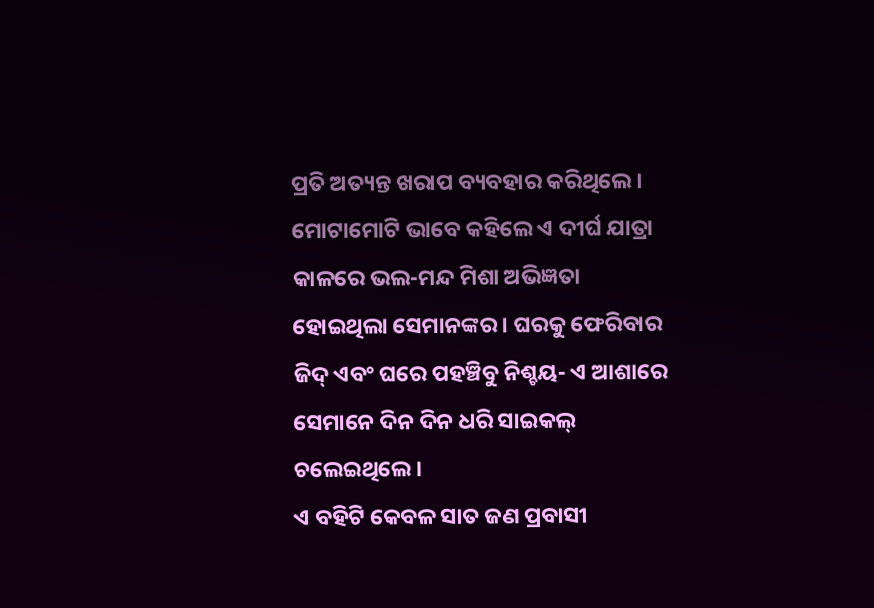ପ୍ରତି ଅତ୍ୟନ୍ତ ଖରାପ ବ୍ୟବହାର କରିଥିଲେ ।
ମୋଟାମୋଟି ଭାବେ କହିଲେ ଏ ଦୀର୍ଘ ଯାତ୍ରା କାଳରେ ଭଲ-ମନ୍ଦ ମିଶା ଅଭିଜ୍ଞତା ହୋଇଥିଲା ସେମାନଙ୍କର । ଘରକୁ ଫେରିବାର ଜିଦ୍ ଏବଂ ଘରେ ପହଞ୍ଚିବୁ ନିଶ୍ଚୟ- ଏ ଆଶାରେ ସେମାନେ ଦିନ ଦିନ ଧରି ସାଇକଲ୍ ଚଲେଇଥିଲେ ।
ଏ ବହିଟି କେବଳ ସାତ ଜଣ ପ୍ରବାସୀ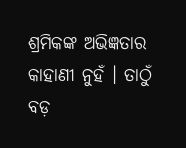ଶ୍ରମିକଙ୍କ ଅଭିଜ୍ଞତାର କାହାଣୀ ନୁହଁ । ତାଠୁଁ ବଡ଼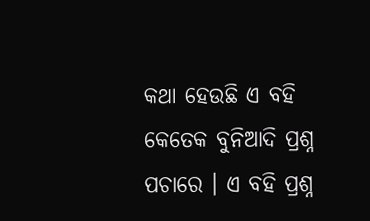କଥା ହେଉଛି ଏ ବହି କେତେକ ବୁନିଆଦି ପ୍ରଶ୍ନ ପଚାରେ । ଏ ବହି ପ୍ରଶ୍ନ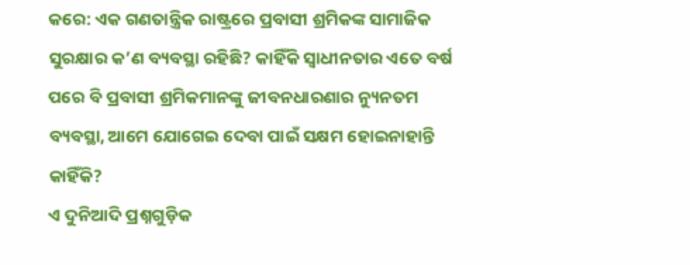କରେ: ଏକ ଗଣତାନ୍ତ୍ରିକ ରାଷ୍ଟ୍ରରେ ପ୍ରବାସୀ ଶ୍ରମିକଙ୍କ ସାମାଜିକ ସୁରକ୍ଷାର କ’ଣ ବ୍ୟବସ୍ଥା ରହିଛି? କାହିଁକି ସ୍ୱାଧୀନତାର ଏତେ ବର୍ଷ ପରେ ବି ପ୍ରବାସୀ ଶ୍ରମିକମାନଙ୍କୁ ଜୀବନଧାରଣାର ନ୍ୟୁନତମ ବ୍ୟବସ୍ଥା, ଆମେ ଯୋଗେଇ ଦେବା ପାଇଁ ସକ୍ଷମ ହୋଇନାହାନ୍ତି କାହିଁକି?
ଏ ଦୁନିଆଦି ପ୍ରଶ୍ନଗୁଡ଼ିକ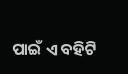ପାଇଁ ଏ ବହିଟି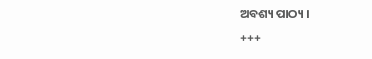ଅବଶ୍ୟ ପାଠ୍ୟ ।
+++